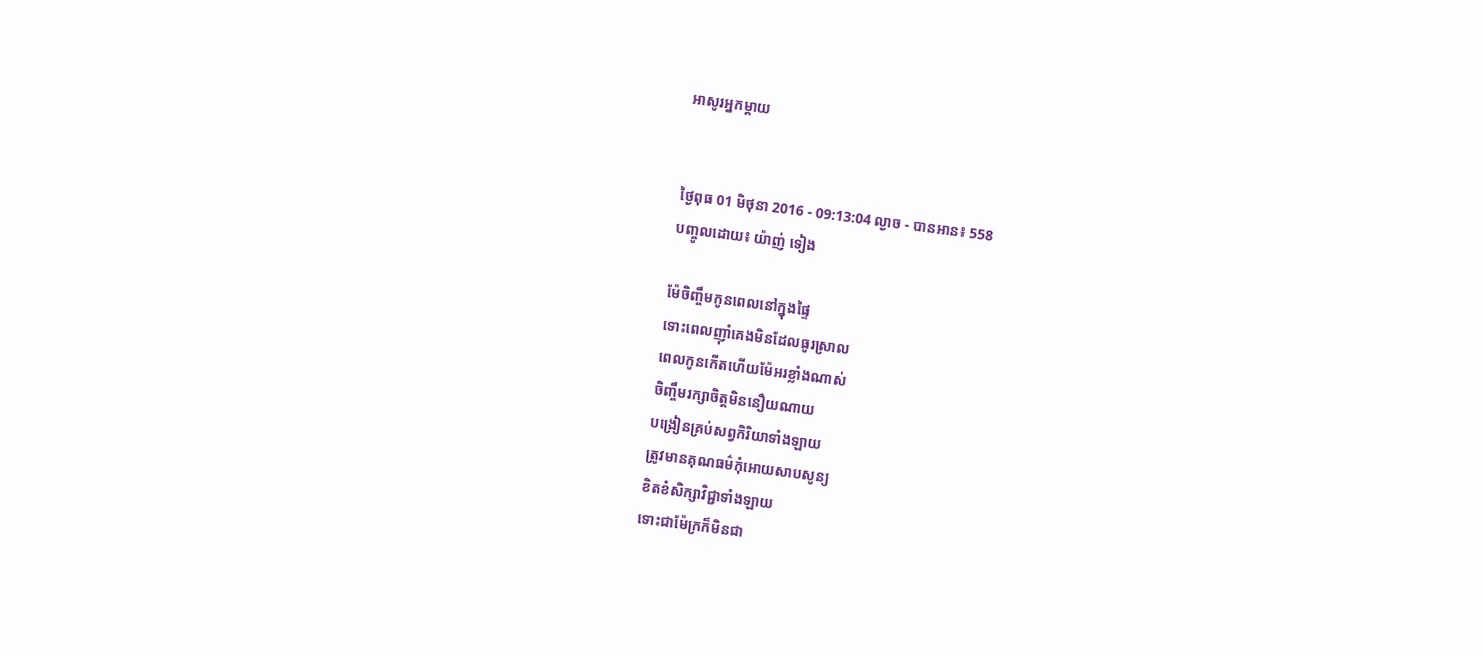អាសូរអ្នកម្តាយ


ថ្ងៃពុធ 01 មិថុនា 2016 - 09:13:04 ល្ងាច - បានអាន៖ 558
បញ្ចូលដោយ៖ យ៉ាញ់ ទៀង

ម៉ែចិញ្ចឹមកូនពេលនៅក្នុងផ្ទៃ
ទោះពេលញ៉ាំគេងមិនដែលធូរស្រាល
ពេលកូនកើតហើយម៉ែអរខ្លាំងណាស់
ចិញ្ចឹមរក្សាចិត្តមិននឿយណាយ
បង្រៀនគ្រប់សព្វកិរិយាទាំងឡាយ
ត្រូវមានគុណធម៌កុំអោយសាបសូន្យ
ខិតខំសិក្សាវិជ្ជាទាំងឡាយ
ទោះជាម៉ែក្រក៏មិនជា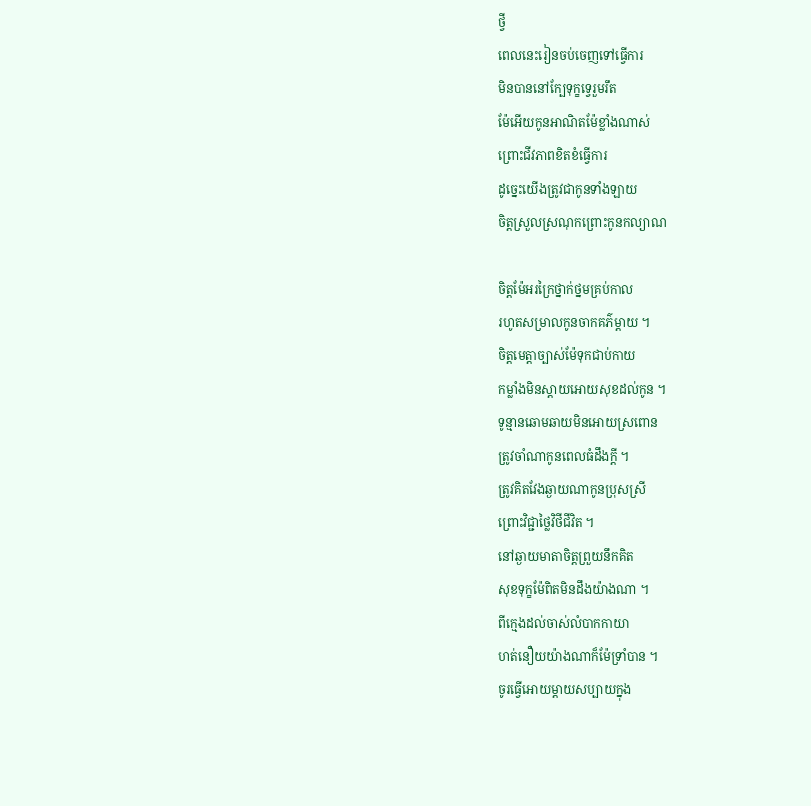ថ្វី
ពេលនេះរៀនចប់ចេញទៅធ្វើការ
មិនបាននៅក្បែទុក្ខទ្វេរួមរឹត
ម៉ែអើយកូនអាណិតម៉ែខ្លាំងណាស់
ព្រោះជីវភាពខិតខំធ្វើការ
ដូច្នេះយើងត្រូវជាកូនទាំងឡាយ
ចិត្តស្រួលស្រណុកព្រោះកូនកល្យាណ

ចិត្តម៉ែអរក្រៃថ្នាក់ថ្នមគ្រប់កាល
រហូតសម្រាលកូនចាកគភ៌ម្តាយ ។
ចិត្តមេត្តាច្បាស់ម៉ែទុកជាប់កាយ
កម្លាំងមិនស្តាយអោយសុខដល់កូន ។
ទូន្មានឆោមឆាយមិនអោយស្រពោន
ត្រូវចាំណាកូនពេលធំដឹងក្តី ។
ត្រូវគិតវែងឆ្ងាយណាកូនប្រុសស្រី
ព្រោះវិជ្ជាថ្លៃវិថីជីវិត ។
នៅឆ្ងាយមាតាចិត្តព្រួយនឹកគិត
សុខទុក្ខម៉ែពិតមិនដឹងយ៉ាងណា ។
ពីក្មេងដល់ចាស់លំបាកកាយា
ហត់នឿយយ៉ាងណាក៏ម៉ែទ្រាំបាន ។
ចូរធ្វើអោយម្តាយសប្បាយក្នុង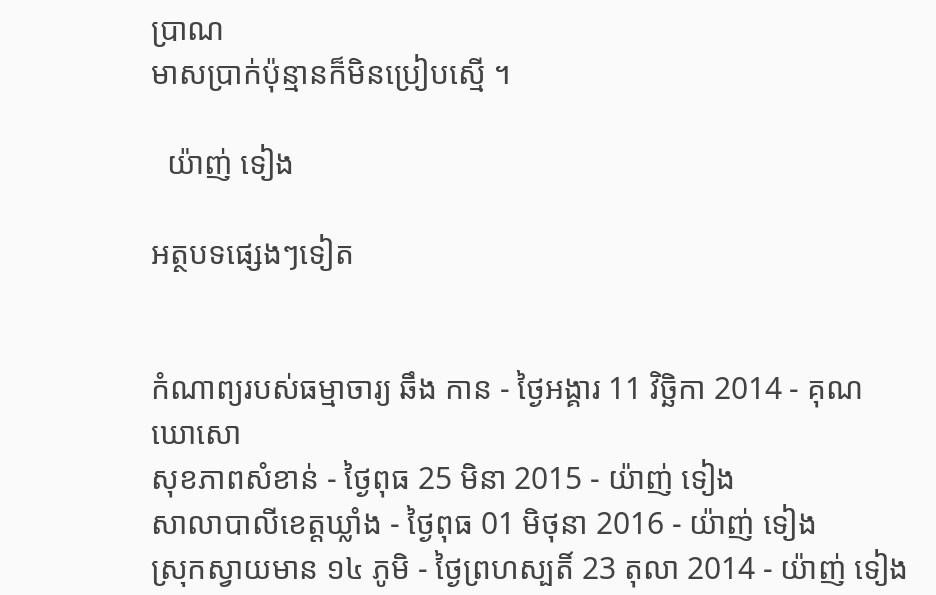ប្រាណ
មាសប្រាក់ប៉ុន្មានក៏មិនប្រៀបស្មើ ។

  យ៉ាញ់ ទៀង

អត្ថបទផ្សេងៗទៀត


កំណាព្យរបស់ធម្មាចារ្យ ឆឹង កាន - ថ្ងៃអង្គារ 11 វិច្ឆិកា 2014 - គុណ ឃោសោ
សុខភាពសំខាន់ - ថ្ងៃពុធ 25 មិនា 2015 - យ៉ាញ់ ទៀង
សាលាបាលីខេត្តឃ្លាំង - ថ្ងៃពុធ 01 មិថុនា 2016 - យ៉ាញ់ ទៀង
ស្រុកស្វាយមាន ១៤ ភូមិ - ថ្ងៃព្រហស្បតិ៍ 23 តុលា 2014 - យ៉ាញ់ ទៀង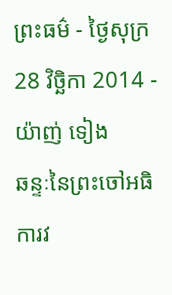ព្រះធម៌ - ថ្ងៃសុក្រ 28 វិច្ឆិកា 2014 - យ៉ាញ់ ទៀង
ឆន្ទៈនៃព្រះចៅអធិការវ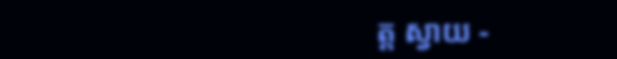ត្ត ស្វាយ -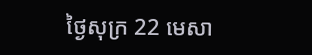ថ្ងៃសុក្រ 22 មេសា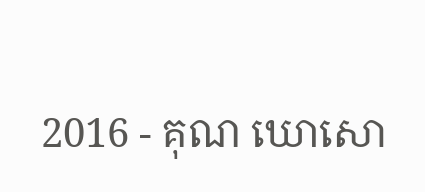2016 - គុណ ឃោសោ